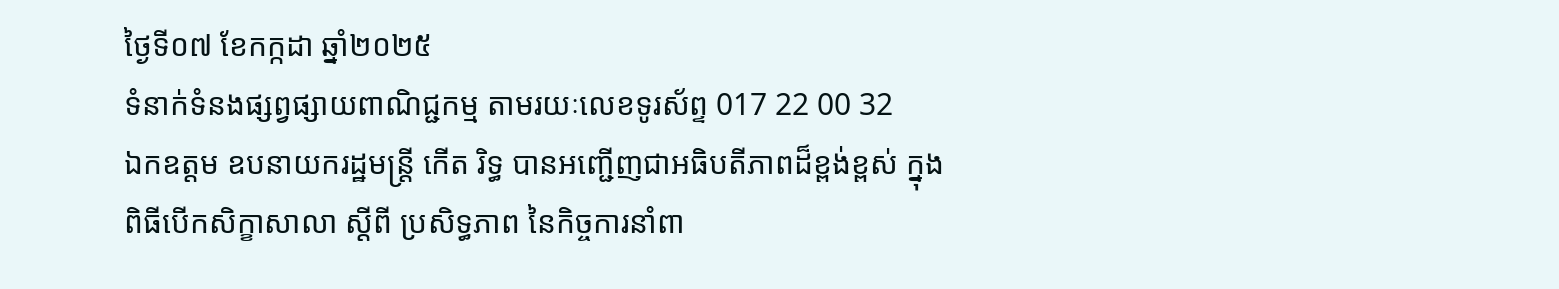ថ្ងៃទី០៧ ខែកក្កដា ឆ្នាំ២០២៥
ទំនាក់ទំនងផ្សព្វផ្សាយពាណិជ្ជកម្ម តាមរយៈលេខទូរស័ព្ទ 017 22 00 32
ឯកឧត្តម ឧបនាយករដ្ឋមន្ត្រី កើត រិទ្ធ បានអញ្ជើញជាអធិបតីភាពដ៏ខ្ពង់ខ្ពស់ ក្នុងពិធីបើកសិក្ខាសាលា ស្តីពី ប្រសិទ្ធភាព នៃកិច្ចការនាំពា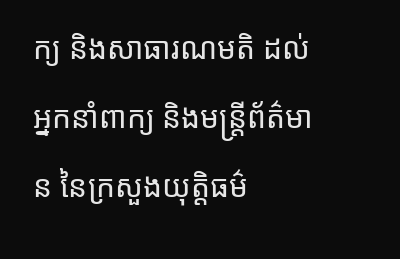ក្យ និងសាធារណមតិ ដល់អ្នកនាំពាក្យ និងមន្ត្រីព័ត៌មាន នៃក្រសួងយុត្តិធម៌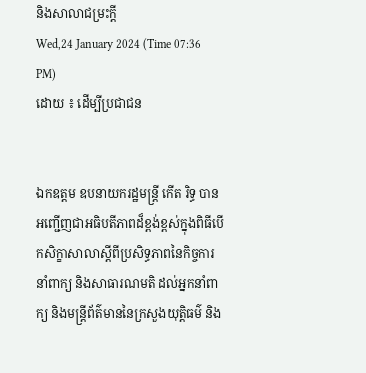និងសាលាជម្រះក្តី
Wed,24 January 2024 (Time 07:36 PM)
ដោយ ៖ ដើម្បីប្រជាជន


ឯកឧត្តម ឧបនាយករដ្ឋមន្ត្រី កើត រិទ្ធ បានអញ្ជើញជាអធិបតីភាពដ៏ខ្ពង់ខ្ពស់ក្នុងពិធីបើកសិក្ខាសាលាស្តីពីប្រសិទ្ធភាពនៃកិច្ចការនាំពាក្យ និងសាធារណមតិ ដល់អ្នកនាំពាក្យ និងមន្ត្រីព័ត៌មាននៃក្រសួងយុត្តិធម៌ និង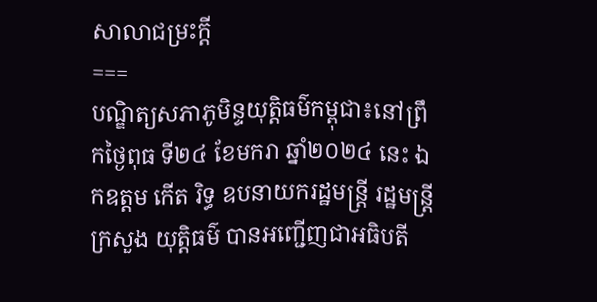សាលាជម្រះក្តី
===
បណ្ឌិត្យសភាភូមិន្ទយុត្តិធម៌កម្ពុជា៖នៅព្រឹកថ្ងៃពុធ ទី២៤ ខែមករា ឆ្នាំ២០២៤ នេះ ឯកឧត្តម កើត រិទ្ធ ឧបនាយករដ្ឋមន្ត្រី រដ្ឋមន្ត្រី ក្រសួង យុត្តិធម៌ បានអញ្ជើញជាអធិបតី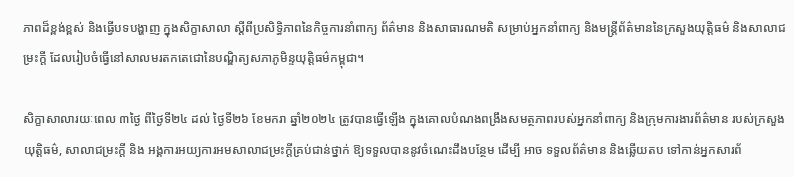ភាពដ៏ខ្ពង់ខ្ពស់ និងធ្វើបទបង្ហាញ ក្នុងសិក្ខាសាលា ស្តីពីប្រសិទ្ធិភាពនៃកិច្ចការនាំពាក្យ ព័ត៌មាន និងសាធារណមតិ សម្រាប់អ្នកនាំពាក្យ និងមន្ត្រីព័ត៌មាននៃក្រសួងយុត្តិធម៌ និងសាលាជម្រះក្តី ដែលរៀបចំធ្វើនៅសាលមរតកតេជោនៃបណ្ឌិត្យសភាភូមិន្ទយុត្តិធម៌កម្ពុជា។

សិក្ខាសាលារយៈពេល ៣ថ្ងៃ ពីថ្ងៃទី២៤ ដល់ ថ្ងៃទី២៦ ខែមករា ឆ្នាំ២០២៤ ត្រូវបានធ្វើឡើង ក្នុងគោលបំណងពង្រឹងសមត្ថភាពរបស់អ្នកនាំពាក្យ និងក្រុមការងារព័ត៌មាន របស់ក្រសួងយុត្តិធម៌, សាលាជម្រះក្តី និង អង្គការអយ្យការអមសាលាជម្រះក្តីគ្រប់ជាន់ថ្នាក់ ឱ្យទទួលបាននូវចំណេះដឹងបន្ថែម ដើម្បី អាច ទទួលព័ត៌មាន និងឆ្លើយតប ទៅកាន់អ្នកសារព័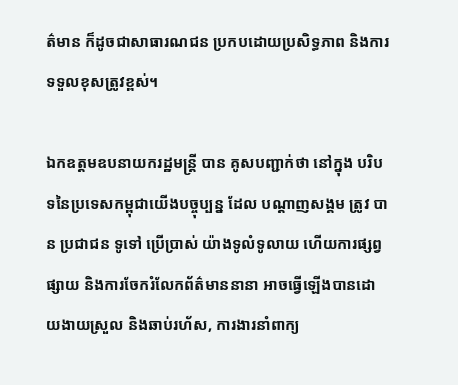ត៌មាន ក៏ដូចជាសាធារណជន ប្រកបដោយប្រសិទ្ធភាព និងការទទួលខុសត្រូវខ្ពស់។

ឯកឧត្តមឧបនាយករដ្ឋមន្ត្រី បាន គូសបញ្ជាក់ថា នៅក្នុង បរិបទនៃប្រទេសកម្ពុជាយើងបច្ចុប្បន្ន ដែល បណ្តាញសង្គម ត្រូវ បាន ប្រជាជន ទូទៅ ប្រើប្រាស់ យ៉ាងទូលំទូលាយ ហើយការផ្សព្វផ្សាយ និងការចែករំលែកព័ត៌មាននានា អាចធ្វើឡើងបានដោយងាយស្រួល និងឆាប់រហ័ស, ការងារនាំពាក្យ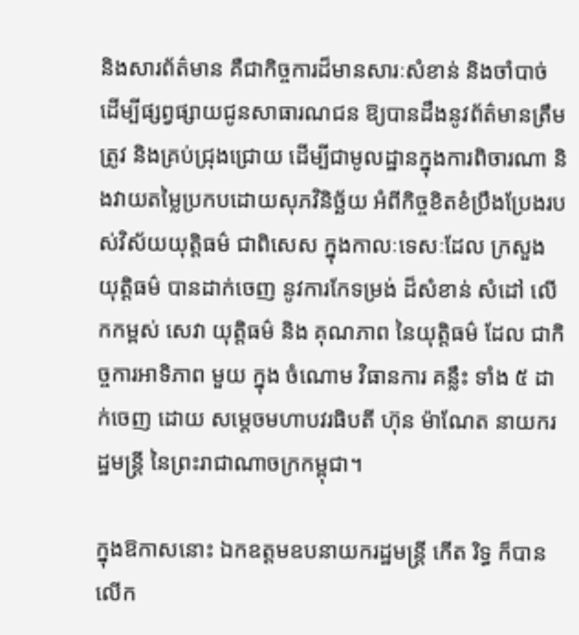និងសារព័ត៌មាន គឺជាកិច្ចការដ៏មានសារៈសំខាន់ និងចាំបាច់ ដើម្បីផ្សព្វផ្សាយជូនសាធារណជន ឱ្យបានដឹងនូវព័ត៌មានត្រឹមត្រូវ និងគ្រប់ជ្រុងជ្រោយ ដើម្បីជាមូលដ្ឋានក្នុងការពិចារណា និងវាយតម្លៃប្រកបដោយសុភវិនិច្ឆ័យ អំពីកិច្ចខិតខំប្រឹងប្រែងរបស់វិស័យយុត្តិធម៌ ជាពិសេស ក្នុងកាលៈទេសៈដែល ក្រសួង យុត្តិធម៌ បានដាក់ចេញ នូវការកែទម្រង់ ដ៏សំខាន់ សំដៅ លើកកម្ពស់ សេវា យុត្តិធម៌ និង គុណភាព នៃយុត្តិធម៌ ដែល ជាកិច្ចការអាទិភាព មួយ ក្នុង ចំណោម វិធានការ គន្លឹះ ទាំង ៥ ដាក់ចេញ ដោយ សម្តេចមហាបវរធិបតី ហ៊ុន ម៉ាណែត នាយករដ្ឋមន្ត្រី នៃព្រះរាជាណាចក្រកម្ពុជា។

ក្នុងឱកាសនោះ ឯកឧត្តមឧបនាយករដ្ឋមន្ត្រី កើត រិទ្ធ ក៏បាន លើក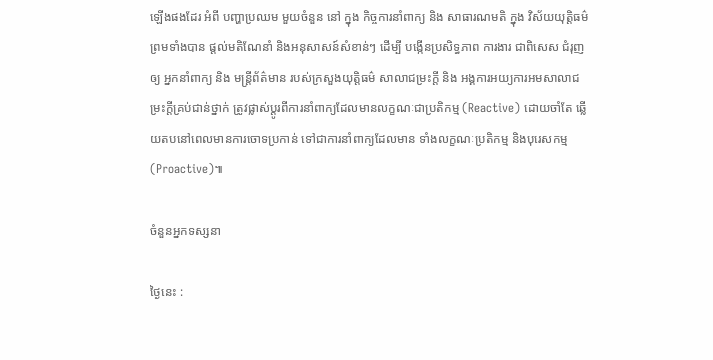ឡើងផងដែរ អំពី បញ្ហាប្រឈម មួយចំនួន នៅ ក្នុង កិច្ចការនាំពាក្យ និង សាធារណមតិ ក្នុង វិស័យយុត្តិធម៌ ព្រមទាំងបាន ផ្តល់មតិណែនាំ និងអនុសាសន៍សំខាន់ៗ ដើម្បី បង្កើនប្រសិទ្ធភាព ការងារ ជាពិសេស ជំរុញ ឲ្យ អ្នកនាំពាក្យ និង មន្ត្រីព័ត៌មាន របស់ក្រសួងយុត្តិធម៌ សាលាជម្រះក្តី និង អង្គការអយ្យការអមសាលាជម្រះក្តីគ្រប់ជាន់ថ្នាក់ ត្រូវផ្លាស់ប្តូរពីការនាំពាក្យដែលមានលក្ខណៈជាប្រតិកម្ម (Reactive) ដោយចាំតែ ឆ្លើយតបនៅពេលមានការចោទប្រកាន់ ទៅជាការនាំពាក្យដែលមាន ទាំងលក្ខណៈប្រតិកម្ម និងបុរេសកម្ម (Proactive)៕

ចំនួនអ្នកទស្សនា

ថ្ងៃនេះ :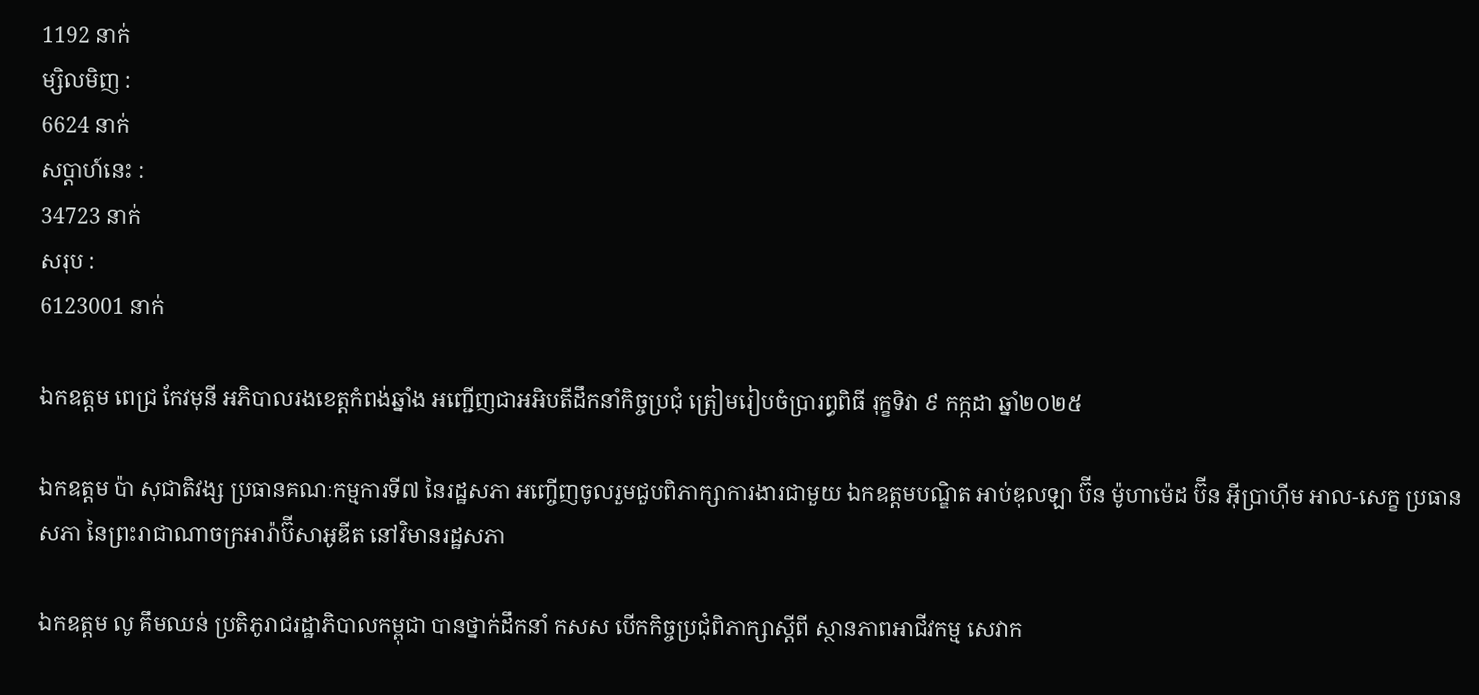1192 នាក់
ម្សិលមិញ :
6624 នាក់
សប្តាហ៍នេះ :
34723 នាក់
សរុប :
6123001 នាក់

ឯកឧត្តម ពេជ្រ កែវមុនី អភិបាលរងខេត្ដកំពង់ឆ្នាំង អញ្ជើញជាអអិបតីដឹកនាំកិច្ចប្រជុំ ត្រៀមរៀបចំប្រារព្ធពិធី រុក្ខទិវា ៩ កក្កដា ឆ្នាំ២០២៥

ឯកឧត្តម ប៉ា សុជាតិវង្ស ប្រធានគណៈកម្មការទី៧ នៃរដ្ឋសភា អញ្ចើញចូលរួមជួបពិភាក្សាការងារជាមួយ ឯកឧត្តមបណ្ឌិត អាប់ឌុលឡា ប៊ីន ម៉ូហាម៉េដ ប៊ីន អ៊ីប្រាហ៊ីម អាល-សេក្ខ ប្រធានសភា នៃព្រះរាជាណាចក្រអារ៉ាប៊ីសាអូឌីត នៅវិមានរដ្ឋសភា

ឯកឧត្តម លូ គឹមឈន់ ប្រតិភូរាជរដ្ឋាភិបាលកម្ពុជា បានថ្នាក់ដឹកនាំ កសស បើកកិច្ចប្រជុំពិភាក្សាស្តីពី ស្ថានភាពអាជីវកម្ម សេវាក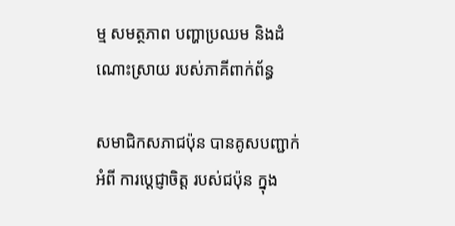ម្ម សមត្ថភាព បញ្ហាប្រឈម និងដំណោះស្រាយ របស់ភាគីពាក់ព័ន្ធ

សមាជិកសភាជប៉ុន បានគូសបញ្ជាក់អំពី ការប្ដេជ្ញាចិត្ត របស់ជប៉ុន ក្នុង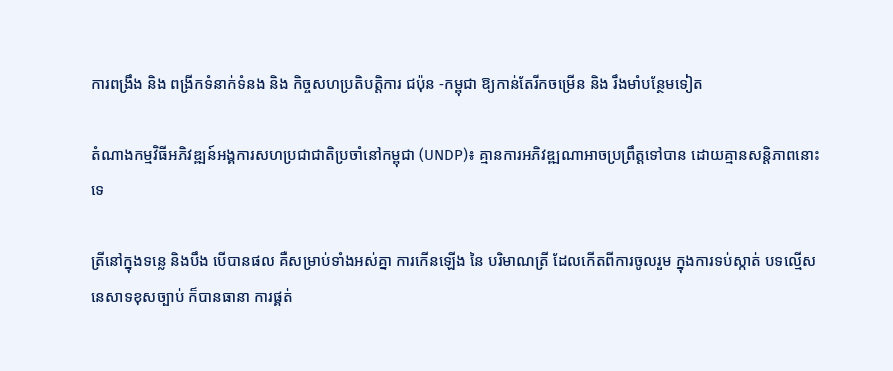ការពង្រឹង និង ពង្រីកទំនាក់ទំនង និង កិច្ចសហប្រតិបត្តិការ ជប៉ុន -កម្ពុជា ឱ្យកាន់តែរីកចម្រេីន និង រឹងមាំបន្ថែមទៀត

តំណាងកម្មវិធីអភិវឌ្ឍន៍អង្គការសហប្រជាជាតិប្រចាំនៅកម្ពុជា (UNDP)៖ គ្មានការអភិវឌ្ឍណាអាចប្រព្រឹត្តទៅបាន ដោយគ្មានសន្តិភាពនោះទេ

ត្រីនៅក្នុងទន្លេ និងបឹង បើបានផល គឺសម្រាប់ទាំងអស់គ្នា ការកើនឡើង នៃ បរិមាណត្រី ដែលកើតពីការចូលរួម ក្នុងការទប់ស្កាត់ បទល្មើសនេសាទខុសច្បាប់ ក៏បានធានា ការផ្គត់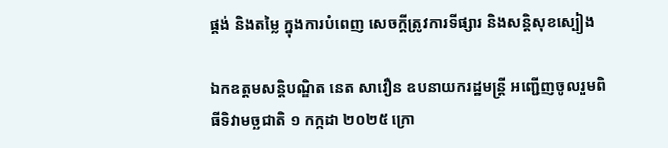ផ្គង់ និងតម្លៃ ក្នុងការបំពេញ សេចក្តីត្រូវការទីផ្សារ និងសន្តិសុខស្បៀង

ឯកឧត្តមសន្តិបណ្ឌិត នេត សាវឿន ឧបនាយករដ្ឋមន្រ្តី អញ្ជើញចូលរួមពិធីទិវាមច្ឆជាតិ ១ កក្កដា ២០២៥ ក្រោ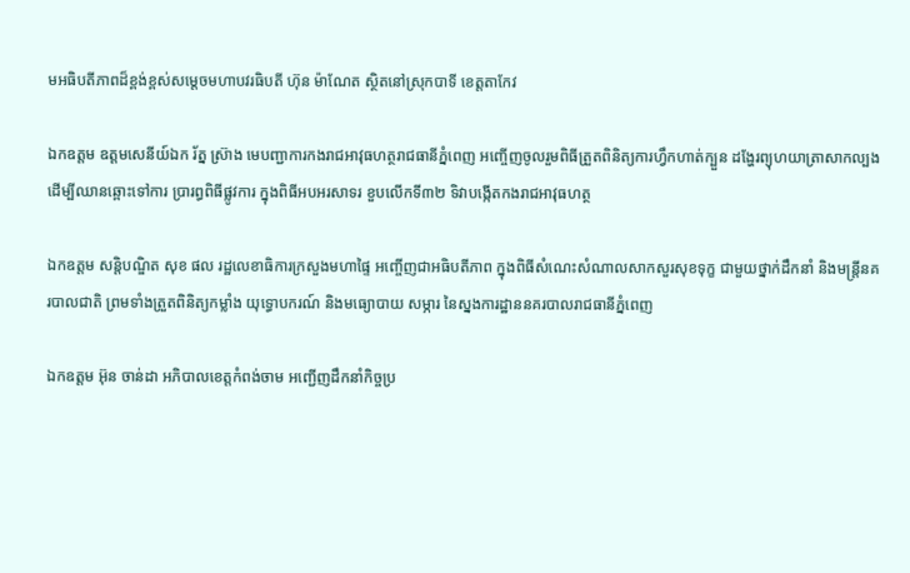មអធិបតីភាពដ៏ខ្ពង់ខ្ពស់សម្តេចមហាបវរធិបតី ហ៊ុន ម៉ាណែត ស្ថិតនៅស្រុកបាទី ខេត្តតាកែវ

ឯកឧត្តម ឧត្តមសេនីយ៍ឯក រ័ត្ន ស៊្រាង មេបញ្ជាការកងរាជអាវុធហត្ថរាជធានីភ្នំពេញ អញ្ចើញចូលរួមពិធីត្រួតពិនិត្យការហ្វឹកហាត់ក្បួន ដង្ហែរព្យុហយាត្រាសាកល្បង ដើម្បីឈានឆ្ពោះទៅការ ប្រារព្ធពិធីផ្លូវការ ក្នុងពិធីអបអរសាទរ ខួបលើកទី៣២ ទិវាបង្កើតកងរាជអាវុធហត្ថ

ឯកឧត្តម សន្តិបណ្ឌិត សុខ ផល រដ្ឋលេខាធិការក្រសួងមហាផ្ទៃ អញ្ចើញជាអធិបតីភាព ក្នុងពិធីសំណេះសំណាលសាកសួរសុខទុក្ខ ជាមួយថ្នាក់ដឹកនាំ និងមន្រ្តីនគរបាលជាតិ ព្រមទាំងត្រួតពិនិត្យកម្លាំង យុទ្ធោបករណ៍ និងមធ្យោបាយ សម្ភារ នៃស្នងការដ្ឋាននគរបាលរាជធានីភ្នំពេញ

ឯកឧត្តម អ៊ុន ចាន់ដា អភិបាលខេត្តកំពង់ចាម អញ្ជើញដឹកនាំកិច្ចប្រ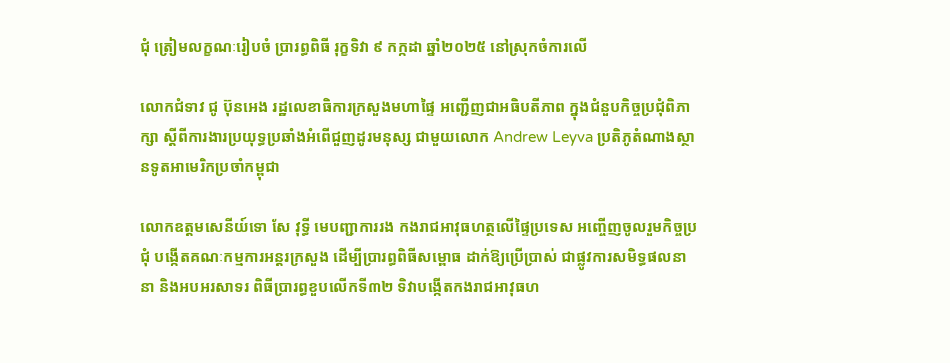ជុំ ត្រៀមលក្ខណៈរៀបចំ ប្រារព្ធពិធី រុក្ខទិវា ៩ កក្កដា ឆ្នាំ២០២៥ នៅស្រុកចំការលើ

លោកជំទាវ ជូ ប៊ុនអេង រដ្ឋលេខាធិការក្រសួងមហាផ្ទៃ អញ្ជើញជាអធិបតីភាព ក្នុងជំនួបកិច្ចប្រជុំពិភាក្សា ស្តីពីការងារប្រយុទ្ធប្រឆាំងអំពើជួញដូរមនុស្ស ជាមួយលោក Andrew Leyva ប្រតិភូតំណាងស្ថានទូតអាមេរិកប្រចាំកម្ពុជា

លោកឧត្តមសេនីយ៍ទោ សែ វុទ្ធី មេបញ្ជាការរង កងរាជអាវុធហត្ថលើផ្ទៃប្រទេស អញ្ចើញចូលរួមកិច្ចប្រជុំ បង្កើតគណៈកម្មការអន្តរក្រសួង ដើម្បីប្រារព្ធពិធីសម្ពោធ ដាក់ឱ្យប្រើប្រាស់ ជាផ្លូវការសមិទ្ធផលនានា និងអបអរសាទរ ពិធីប្រារព្ធខួបលើកទី៣២ ទិវាបង្កើតកងរាជអាវុធហ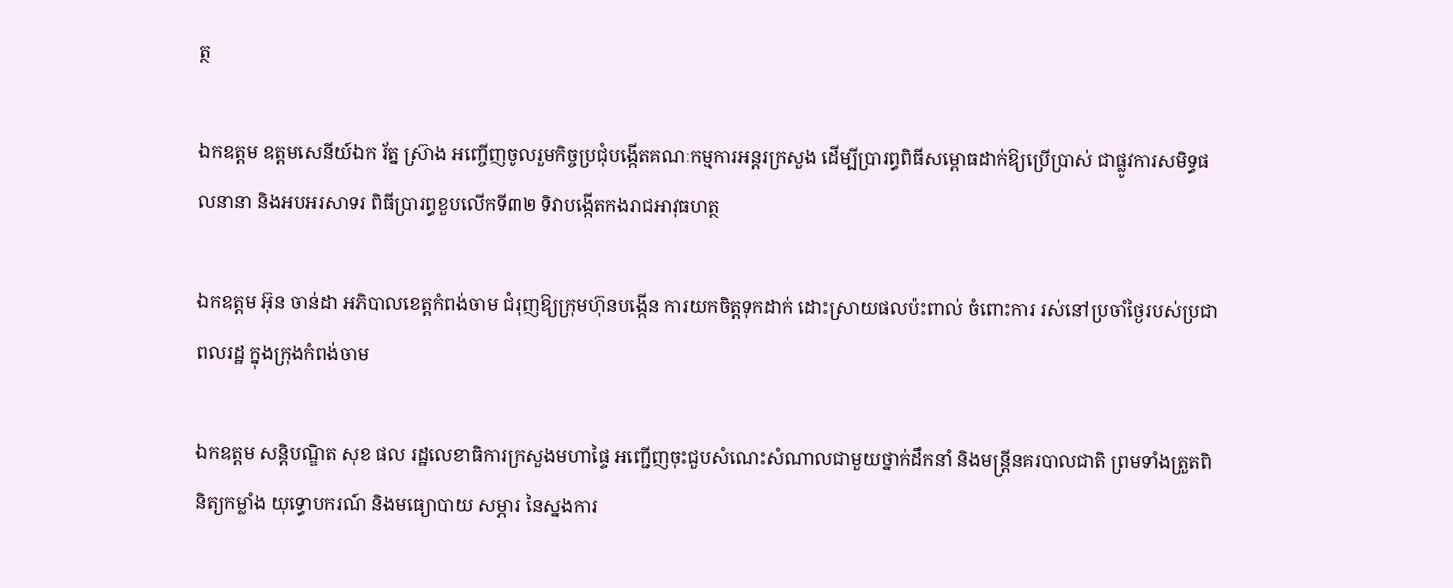ត្ថ

ឯកឧត្តម ឧត្តមសេនីយ៍ឯក រ័ត្ន ស្រ៊ាង អញ្ចើញចូលរួមកិច្ចប្រជុំបង្កើតគណៈកម្មការអន្តរក្រសួង ដើម្បីប្រារព្ធពិធីសម្ពោធដាក់ឱ្យប្រើប្រាស់ ជាផ្លូវការសមិទ្ធផលនានា និងអបអរសាទរ ពិធីប្រារព្ធខួបលើកទី៣២ ទិវាបង្កើតកងរាជអាវុធហត្ថ

ឯកឧត្ដម អ៊ុន ចាន់ដា អភិបាលខេត្តកំពង់ចាម ជំរុញឱ្យក្រុមហ៊ុនបង្កេីន ការយកចិត្តទុកដាក់ ដោះស្រាយផលប៉ះពាល់ ចំពោះការ រស់នៅប្រចាំថ្ងៃរបស់ប្រជាពលរដ្ឋ ក្នុងក្រុងកំពង់ចាម

ឯកឧត្តម សន្តិបណ្ឌិត សុខ ផល រដ្ឋលេខាធិការក្រសួងមហាផ្ទៃ អញ្ជើញចុះជួបសំណេះសំណាលជាមួយថ្នាក់ដឹកនាំ និងមន្រ្តីនគរបាលជាតិ ព្រមទាំងត្រួតពិនិត្យកម្លាំង យុទ្ធោបករណ៍ និងមធ្យោបាយ សម្ភារ នៃស្នងការ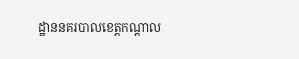ដ្ឋាននគរបាលខេត្តកណ្តាល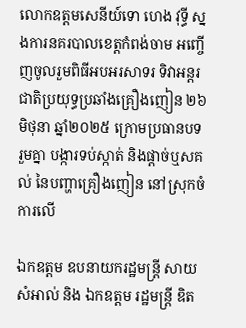លោកឧត្តមសេនីយ៍ទោ ហេង វុទ្ធី ស្នងការនគរបាលខេត្តកំពង់ចាម អញ្ចើញចូលរួមពិធីអបអរសាទរ ទិវាអន្តរជាតិប្រយុទ្ធប្រឆាំងគ្រឿងញៀន ២៦ មិថុនា ឆ្នាំ២០២៥ ក្រោមប្រធានបទ រួមគ្នា បង្ការទប់ស្កាត់ និងផ្ដាច់ឬសគល់ នៃបញ្ហាគ្រឿងញៀន នៅស្រុកចំការលេី

ឯកឧត្តម ឧបនាយករដ្ឋមន្រ្តី សាយ សំអាល់ និង ឯកឧត្តម រដ្ឋមន្រ្តី ឌិត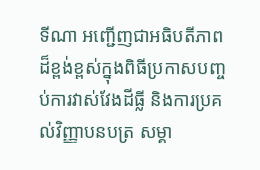ទីណា អញ្ជេីញជាអធិបតីភាពដ៏ខ្ពង់ខ្ពស់ក្នុងពិធីប្រកាសបញ្ចប់ការវាស់វែងដីធ្លី និងការប្រគល់វិញ្ញាបនបត្រ សម្គា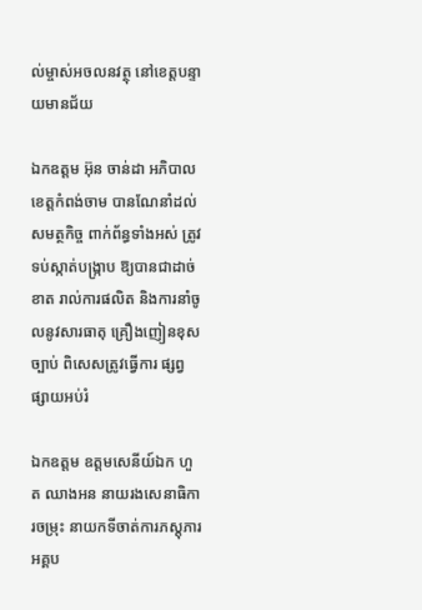ល់ម្ចាស់អចលនវត្ថុ នៅខេត្តបន្ទាយមានជ័យ

ឯកឧត្តម អ៊ុន ចាន់ដា អភិបាលខេត្តកំពង់ចាម បានណែនាំដល់សមត្ថកិច្ច ពាក់ព័ន្ធទាំងអស់ ត្រូវទប់ស្កាត់បង្ក្រាប ឱ្យបានជាដាច់ខាត រាល់ការផលិត និងការនាំចូលនូវសារធាតុ គ្រឿងញៀនខុសច្បាប់ ពិសេសត្រូវធ្វើការ ផ្សព្វផ្សាយអប់រំ

ឯកឧត្តម ឧត្ដមសេនីយ៍ឯក ហួត ឈាងអន នាយរងសេនាធិការចម្រុះ នាយកទីចាត់ការភស្តុភារ អគ្គប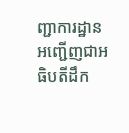ញ្ជាការដ្ឋាន អញ្ជើញជាអធិបតីដឹក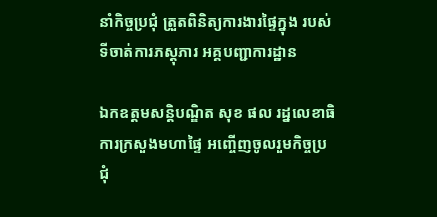នាំកិច្ចប្រជុំ ត្រួតពិនិត្យការងារផ្ទៃក្នុង របស់ទីចាត់ការភស្តុភារ អគ្គបញ្ជាការដ្ឋាន

ឯកឧត្ដមសន្តិបណ្ឌិត សុខ ផល រដ្នលេខាធិការក្រសួងមហាផ្ទៃ អញ្ចើញចូលរួមកិច្ចប្រជុំ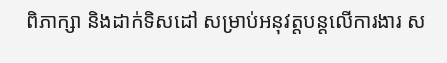ពិភាក្សា និងដាក់ទិសដៅ សម្រាប់អនុវត្តបន្តលើការងារ ស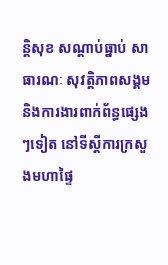ន្តិសុខ សណ្តាប់ធ្នាប់ សាធារណៈ សុវត្តិភាពសង្គម និងការងារពាក់ព័ន្ធផ្សេងៗទៀត នៅទីស្តីការក្រសួងមហាផ្ទៃ